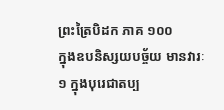ព្រះត្រៃបិដក ភាគ ១០០
ក្នុងឧបនិស្សយបច្ច័យ មានវារៈ១ ក្នុងបុរេជាតប្ប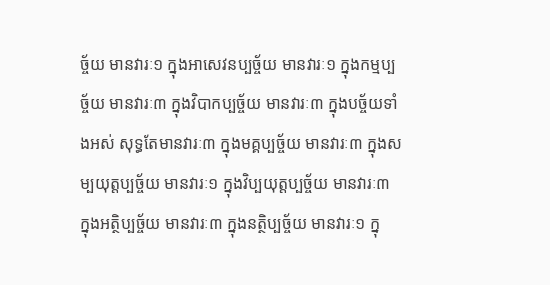ច្ច័យ មានវារៈ១ ក្នុងអាសេវនប្បច្ច័យ មានវារៈ១ ក្នុងកម្មប្បច្ច័យ មានវារៈ៣ ក្នុងវិបាកប្បច្ច័យ មានវារៈ៣ ក្នុងបច្ច័យទាំងអស់ សុទ្ធតែមានវារៈ៣ ក្នុងមគ្គប្បច្ច័យ មានវារៈ៣ ក្នុងសម្បយុត្តប្បច្ច័យ មានវារៈ១ ក្នុងវិប្បយុត្តប្បច្ច័យ មានវារៈ៣ ក្នុងអត្ថិប្បច្ច័យ មានវារៈ៣ ក្នុងនត្ថិប្បច្ច័យ មានវារៈ១ ក្នុ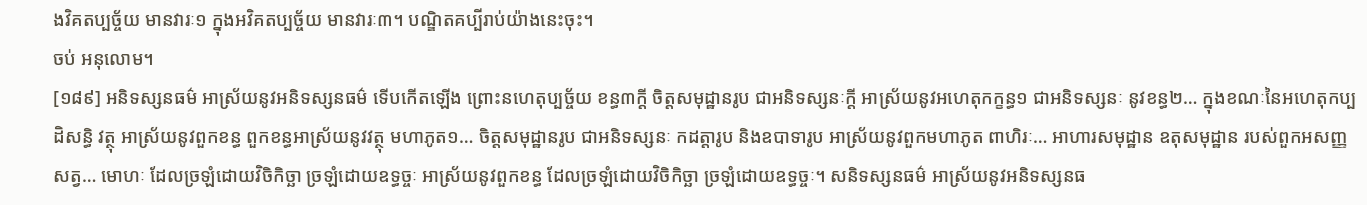ងវិគតប្បច្ច័យ មានវារៈ១ ក្នុងអវិគតប្បច្ច័យ មានវារៈ៣។ បណ្ឌិតគប្បីរាប់យ៉ាងនេះចុះ។
ចប់ អនុលោម។
[១៨៩] អនិទស្សនធម៌ អាស្រ័យនូវអនិទស្សនធម៌ ទើបកើតឡើង ព្រោះនហេតុប្បច្ច័យ ខន្ធ៣ក្តី ចិត្តសមុដ្ឋានរូប ជាអនិទស្សនៈក្តី អាស្រ័យនូវអហេតុកក្ខន្ធ១ ជាអនិទស្សនៈ នូវខន្ធ២… ក្នុងខណៈនៃអហេតុកប្បដិសន្ធិ វត្ថុ អាស្រ័យនូវពួកខន្ធ ពួកខន្ធអាស្រ័យនូវវត្ថុ មហាភូត១… ចិត្តសមុដ្ឋានរូប ជាអនិទស្សនៈ កដត្តារូប និងឧបាទារូប អាស្រ័យនូវពួកមហាភូត ពាហិរៈ… អាហារសមុដ្ឋាន ឧតុសមុដ្ឋាន របស់ពួកអសញ្ញសត្វ… មោហៈ ដែលច្រឡំដោយវិចិកិច្ឆា ច្រឡំដោយឧទ្ធច្ចៈ អាស្រ័យនូវពួកខន្ធ ដែលច្រឡំដោយវិចិកិច្ឆា ច្រឡំដោយឧទ្ធច្ចៈ។ សនិទស្សនធម៌ អាស្រ័យនូវអនិទស្សនធ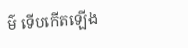ម៌ ទើបកើតឡើង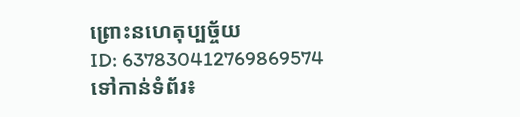ព្រោះនហេតុប្បច្ច័យ
ID: 637830412769869574
ទៅកាន់ទំព័រ៖